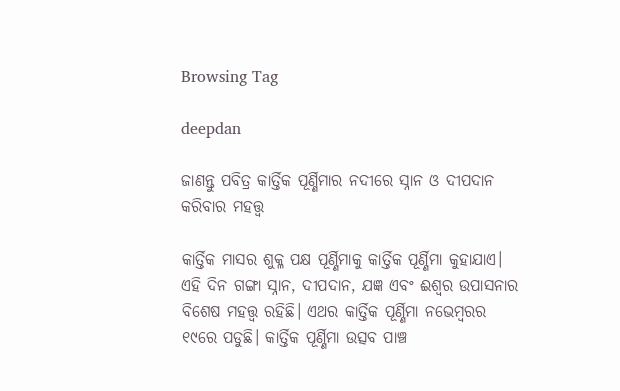Browsing Tag

deepdan

ଜାଣନ୍ତୁ ପବିତ୍ର କାର୍ତ୍ତିକ ପୂର୍ଣ୍ଣିମାର ନଦୀରେ ସ୍ନାନ ଓ ଦୀପଦାନ କରିବାର ମହତ୍ତ୍ୱ

କାର୍ତ୍ତିକ ମାସର ଶୁକ୍ଳ ପକ୍ଷ ପୂର୍ଣ୍ଣିମାକୁ କାର୍ତ୍ତିକ ପୂର୍ଣ୍ଣିମା କୁହାଯାଏ। ଏହି ଦିନ ଗଙ୍ଗା ସ୍ନାନ, ଦୀପଦାନ, ଯଜ୍ଞ ଏବଂ ଈଶ୍ୱର ଉପାସନାର ବିଶେଷ ମହତ୍ତ୍ୱ ରହିଛି। ଏଥର କାର୍ତ୍ତିକ ପୂର୍ଣ୍ଣିମା ନଭେମ୍ବରର ୧୯ରେ ପଡୁଛି। କାର୍ତ୍ତିକ ପୂର୍ଣ୍ଣିମା ଉତ୍ସବ ପାଞ୍ଚ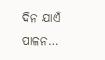ଦିନ ଯାଏଁ ପାଳନ…